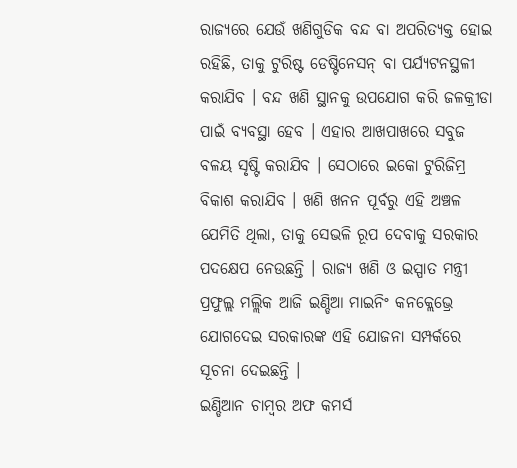ରାଜ୍ୟରେ ଯେଉଁ ଖଣିଗୁଡିକ ବନ୍ଦ ବା ଅପରିତ୍ୟକ୍ତ ହୋଇ ରହିଛି, ତାକୁ ଟୁରିଷ୍ଟ ଡେଷ୍ଟିନେସନ୍ ବା ପର୍ଯ୍ୟଟନସ୍ଥଳୀ କରାଯିବ । ବନ୍ଦ ଖଣି ସ୍ଥାନକୁ ଉପଯୋଗ କରି ଜଳକ୍ରୀଡା ପାଇଁ ବ୍ୟବସ୍ଥା ହେବ । ଏହାର ଆଖପାଖରେ ସବୁଜ ବଳୟ ସୃଷ୍ଟି କରାଯିବ । ସେଠାରେ ଇକୋ ଟୁରିଜିମ୍ର ବିକାଶ କରାଯିବ । ଖଣି ଖନନ ପୂର୍ବରୁ ଏହି ଅଞ୍ଚଳ ଯେମିତି ଥିଲା, ତାକୁ ସେଭଳି ରୂପ ଦେବାକୁ ସରକାର ପଦକ୍ଷେପ ନେଉଛନ୍ତି । ରାଜ୍ୟ ଖଣି ଓ ଇସ୍ପାତ ମନ୍ତ୍ରୀ ପ୍ରଫୁଲ୍ଲ ମଲ୍ଲିକ ଆଜି ଇଣ୍ଡିଆ ମାଇନିଂ କନକ୍ଲେଭ୍ରେ ଯୋଗଦେଇ ସରକାରଙ୍କ ଏହି ଯୋଜନା ସମ୍ପର୍କରେ ସୂଚନା ଦେଇଛନ୍ତି ।
ଇଣ୍ଡିଆନ ଚାମ୍ବର ଅଫ କମର୍ସ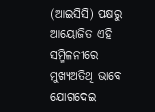(ଆଇସିସି) ପକ୍ଷରୁ ଆୟୋଜିତ ଏହି ସମ୍ମିଳନୀରେ ମୁଖ୍ୟଅତିଥି ଭାବେ ଯୋଗଦେଇ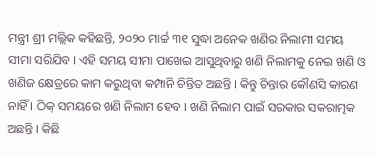ମନ୍ତ୍ରୀ ଶ୍ରୀ ମଲ୍ଲିକ କହିଛନ୍ତି, ୨୦୨୦ ମାର୍ଚ୍ଚ ୩୧ ସୁଦ୍ଧା ଅନେକ ଖଣିର ନିଲାମୀ ସମୟ ସୀମା ସରିଯିବ । ଏହି ସମୟ ସୀମା ପାଖେଇ ଆସୁଥିବାରୁ ଖଣି ନିଲାମକୁ ନେଇ ଖଣି ଓ ଖଣିଜ କ୍ଷେତ୍ରରେ କାମ କରୁଥିବା କମ୍ପାନି ଚିନ୍ତିତ ଅଛନ୍ତି । କିନ୍ତୁ ଚିନ୍ତାର କୌଣସି କାରଣ ନାହିଁ । ଠିକ୍ ସମୟରେ ଖଣି ନିଲାମ ହେବ । ଖଣି ନିଲାମ ପାଇଁ ସରକାର ସକରାତ୍ମକ ଅଛନ୍ତି । କିଛି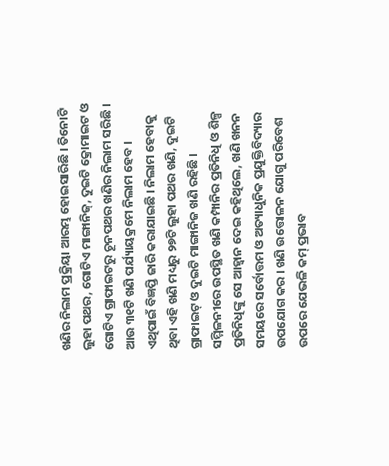ଖଣିର ନିଲାମ ପ୍ରକ୍ରିୟା ଆରମ୍ଭ ହୋଇସାରିଛି । ତିନୋଟି ଲୁହା ପଥର, ଗୋଟିଏ ମାଙ୍ଗାନିଜ୍, ଦୁଇଟି କ୍ରୋମାଇଟ ଓ ଗୋଟିଏ ଗ୍ରାଫାଇଟରୁ ଚୂନପଥର ଖଣିର ନିଲାମ ସରିଛି । ଆଉ ୩୧ଟି ଖଣି ପର୍ଯ୍ୟାୟକ୍ରମେ ନିଲାମ ହେବ । ଏଥିପାଇଁ ବିଜ୍ଞପ୍ତି ଜାରି କରାଯାଇଛି । ନିଲାମ ହେବାକୁ ଥିବା ଏହି ଖଣି ମଧ୍ୟରୁ ୨୭ଟି ଲୁହା ପଥର ଖଣି, ଦୁଇଟି ଗ୍ରାଫାଇଟ୍ ଓ ଦୁଇଟି ମାଙ୍ଗାନିଜ ଖଣି ରହିଛି ।
ସମ୍ମିଳନୀରେ ଉପସ୍ଥିତ ଖଣି କମ୍ପାନିର ପ୍ରତିନିଧି ଓ ଶିଳ୍ପ ପ୍ରତିନିଧିଙ୍କୁ ସେ ଆହ୍ୱାନ ଦେଇ କହିଥିଲେ, ଖଣି ଖନନ ସମୟରେ ସର୍ବୋତ୍ତମ ଓ ଅତ୍ୟାଧୁନିକ ପ୍ରଯୁକ୍ତିବିଦ୍ୟାର ଉପଯୋଗ କର । ଖଣି ଉତ୍ତୋଳନ ଯୋଗୁ ପରିବେଶ ଉପରେ ଯେଭଳି କମ୍ ପ୍ରଭାବ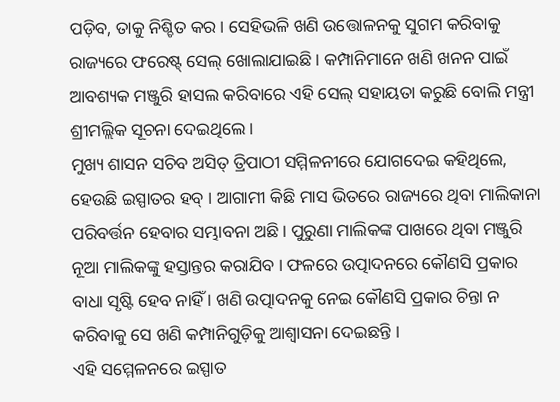ପଡ଼ିବ, ତାକୁ ନିଶ୍ଚିତ କର । ସେହିଭଳି ଖଣି ଉତ୍ତୋଳନକୁ ସୁଗମ କରିବାକୁ ରାଜ୍ୟରେ ଫରେଷ୍ଟ୍ ସେଲ୍ ଖୋଲାଯାଇଛି । କମ୍ପାନିମାନେ ଖଣି ଖନନ ପାଇଁ ଆବଶ୍ୟକ ମଞ୍ଜୁରି ହାସଲ କରିବାରେ ଏହି ସେଲ୍ ସହାୟତା କରୁଛି ବୋଲି ମନ୍ତ୍ରୀ ଶ୍ରୀମଲ୍ଲିକ ସୂଚନା ଦେଇଥିଲେ ।
ମୁଖ୍ୟ ଶାସନ ସଚିବ ଅସିତ୍ ତ୍ରିପାଠୀ ସମ୍ମିଳନୀରେ ଯୋଗଦେଇ କହିଥିଲେ, ହେଉଛି ଇସ୍ପାତର ହବ୍ । ଆଗାମୀ କିଛି ମାସ ଭିତରେ ରାଜ୍ୟରେ ଥିବା ମାଲିକାନା ପରିବର୍ତ୍ତନ ହେବାର ସମ୍ଭାବନା ଅଛି । ପୁରୁଣା ମାଲିକଙ୍କ ପାଖରେ ଥିବା ମଞ୍ଜୁରି ନୂଆ ମାଲିକଙ୍କୁ ହସ୍ତାନ୍ତର କରାଯିବ । ଫଳରେ ଉତ୍ପାଦନରେ କୌଣସି ପ୍ରକାର ବାଧା ସୃଷ୍ଟି ହେବ ନାହିଁ । ଖଣି ଉତ୍ପାଦନକୁ ନେଇ କୌଣସି ପ୍ରକାର ଚିନ୍ତା ନ କରିବାକୁ ସେ ଖଣି କମ୍ପାନିଗୁଡ଼ିକୁ ଆଶ୍ୱାସନା ଦେଇଛନ୍ତି ।
ଏହି ସମ୍ମେଳନରେ ଇସ୍ପାତ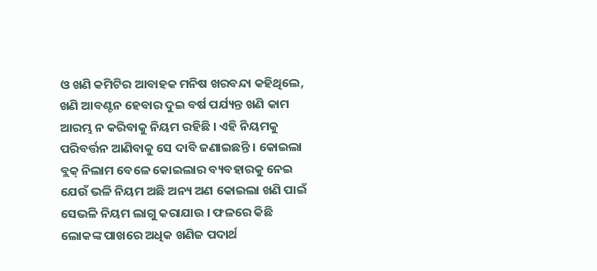ଓ ଖଣି କମିଟିର ଆବାହକ ମନିଷ ଖରବନ୍ଦା କହିଥିଲେ, ଖଣି ଆବଣ୍ଟନ ହେବାର ଦୁଇ ବର୍ଷ ପର୍ଯ୍ୟନ୍ତ ଖଣି କାମ ଆରମ୍ଭ ନ କରିବାକୁ ନିୟମ ରହିଛି । ଏହି ନିୟମକୁ ପରିବର୍ତ୍ତନ ଆଣିବାକୁ ସେ ଦାବି ଜଣାଇଛନ୍ତି । କୋଇଲା ବ୍ଲକ୍ ନିଲାମ ବେଳେ କୋଇଲାର ବ୍ୟବହାରକୁ ନେଇ ଯେଉଁ ଭଳି ନିୟମ ଅଛି ଅନ୍ୟ ଅଣ କୋଇଲା ଖଣି ପାଇଁ ସେଭଳି ନିୟମ ଲାଗୁ କରାଯାଉ । ଫଳରେ କିଛି ଲୋକଙ୍କ ପାଖରେ ଅଧିକ ଖଣିଜ ପଦାର୍ଥ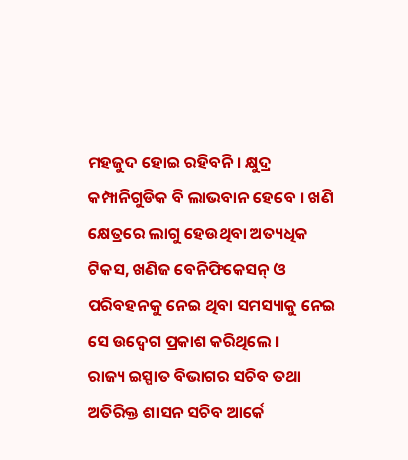ମହଜୁଦ ହୋଇ ରହିବନି । କ୍ଷୁଦ୍ର କମ୍ପାନିଗୁଡିକ ବି ଲାଭବାନ ହେବେ । ଖଣି କ୍ଷେତ୍ରରେ ଲାଗୁ ହେଉଥିବା ଅତ୍ୟଧିକ ଟିକସ, ଖଣିଜ ବେନିଫିକେସନ୍ ଓ ପରିବହନକୁ ନେଇ ଥିବା ସମସ୍ୟାକୁ ନେଇ ସେ ଉଦ୍ବେଗ ପ୍ରକାଶ କରିଥିଲେ ।
ରାଜ୍ୟ ଇସ୍ପାତ ବିଭାଗର ସଚିବ ତଥା ଅତିରିକ୍ତ ଶାସନ ସଚିବ ଆର୍କେ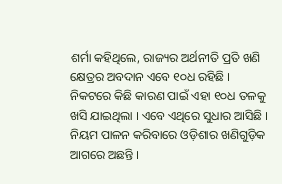ଶର୍ମା କହିଥିଲେ, ରାଜ୍ୟର ଅର୍ଥନୀତି ପ୍ରତି ଖଣି କ୍ଷେତ୍ରର ଅବଦାନ ଏବେ ୧୦ଧ ରହିଛି । ନିକଟରେ କିଛି କାରଣ ପାଇଁ ଏହା ୧୦ଧ ତଳକୁ ଖସି ଯାଇଥିଲା । ଏବେ ଏଥିରେ ସୁଧାର ଆସିଛି । ନିୟମ ପାଳନ କରିବାରେ ଓଡ଼ିଶାର ଖଣିଗୁଡ଼ିକ ଆଗରେ ଅଛନ୍ତି ।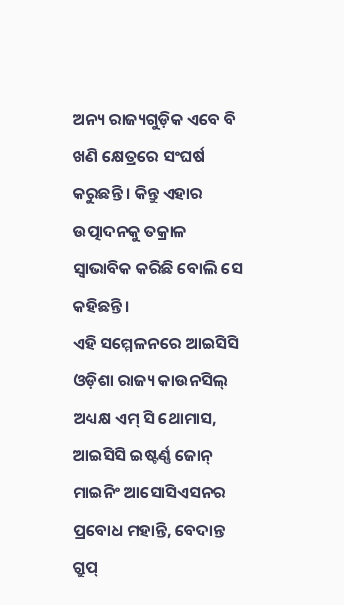ଅନ୍ୟ ରାଜ୍ୟଗୁଡ଼ିକ ଏବେ ବି ଖଣି କ୍ଷେତ୍ରରେ ସଂଘର୍ଷ କରୁଛନ୍ତି । କିନ୍ତୁ ଏହାର ଉତ୍ପାଦନକୁ ତକ୍ରାଳ ସ୍ୱାଭାବିକ କରିଛି ବୋଲି ସେ କହିଛନ୍ତି ।
ଏହି ସମ୍ମେଳନରେ ଆଇସିସି ଓଡ଼ିଶା ରାଜ୍ୟ କାଉନସିଲ୍ ଅଧ୍ୟକ୍ଷ ଏମ୍ ସି ଥୋମାସ, ଆଇସିସି ଇଷ୍ଟର୍ଣ୍ଣ ଜୋନ୍ ମାଇନିଂ ଆସୋସିଏସନର ପ୍ରବୋଧ ମହାନ୍ତି, ବେଦାନ୍ତ ଗ୍ରୁପ୍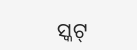ସ୍କଟ୍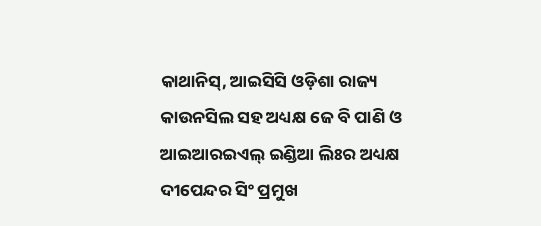କାଥାନିସ୍, ଆଇସିସି ଓଡ଼ିଶା ରାଜ୍ୟ କାଉନସିଲ ସହ ଅଧ୍ୟକ୍ଷ ଜେ ବି ପାଣି ଓ ଆଇଆରଇଏଲ୍ ଇଣ୍ଡିଆ ଲିଃର ଅଧ୍ୟକ୍ଷ ଦୀପେନ୍ଦର ସିଂ ପ୍ରମୁଖ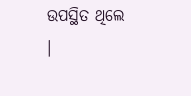ଉପସ୍ଥିତ ଥିଲେ ।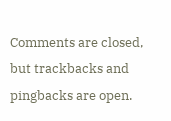Comments are closed, but trackbacks and pingbacks are open.